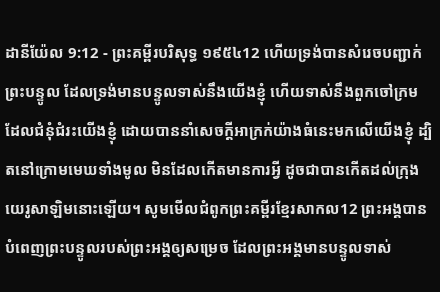ដានីយ៉ែល 9:12 - ព្រះគម្ពីរបរិសុទ្ធ ១៩៥៤12 ហើយទ្រង់បានសំរេចបញ្ជាក់ព្រះបន្ទូល ដែលទ្រង់មានបន្ទូលទាស់នឹងយើងខ្ញុំ ហើយទាស់នឹងពួកចៅក្រម ដែលជំនុំជំរះយើងខ្ញុំ ដោយបាននាំសេចក្ដីអាក្រក់យ៉ាងធំនេះមកលើយើងខ្ញុំ ដ្បិតនៅក្រោមមេឃទាំងមូល មិនដែលកើតមានការអ្វី ដូចជាបានកើតដល់ក្រុងយេរូសាឡិមនោះឡើយ។ សូមមើលជំពូកព្រះគម្ពីរខ្មែរសាកល12 ព្រះអង្គបានបំពេញព្រះបន្ទូលរបស់ព្រះអង្គឲ្យសម្រេច ដែលព្រះអង្គមានបន្ទូលទាស់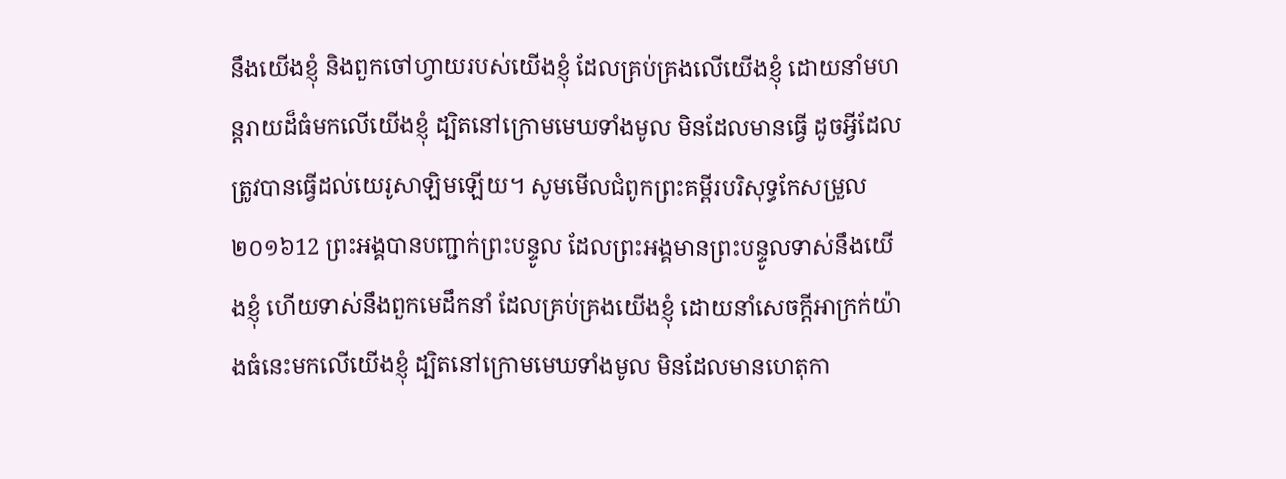នឹងយើងខ្ញុំ និងពួកចៅហ្វាយរបស់យើងខ្ញុំ ដែលគ្រប់គ្រងលើយើងខ្ញុំ ដោយនាំមហន្តរាយដ៏ធំមកលើយើងខ្ញុំ ដ្បិតនៅក្រោមមេឃទាំងមូល មិនដែលមានធ្វើ ដូចអ្វីដែលត្រូវបានធ្វើដល់យេរូសាឡិមឡើយ។ សូមមើលជំពូកព្រះគម្ពីរបរិសុទ្ធកែសម្រួល ២០១៦12 ព្រះអង្គបានបញ្ជាក់ព្រះបន្ទូល ដែលព្រះអង្គមានព្រះបន្ទូលទាស់នឹងយើងខ្ញុំ ហើយទាស់នឹងពួកមេដឹកនាំ ដែលគ្រប់គ្រងយើងខ្ញុំ ដោយនាំសេចក្ដីអាក្រក់យ៉ាងធំនេះមកលើយើងខ្ញុំ ដ្បិតនៅក្រោមមេឃទាំងមូល មិនដែលមានហេតុកា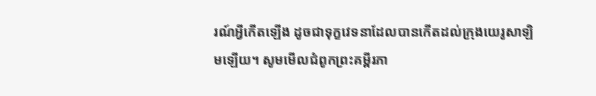រណ៍អ្វីកើតឡើង ដូចជាទុក្ខវេទនាដែលបានកើតដល់ក្រុងយេរូសាឡិមឡើយ។ សូមមើលជំពូកព្រះគម្ពីរភា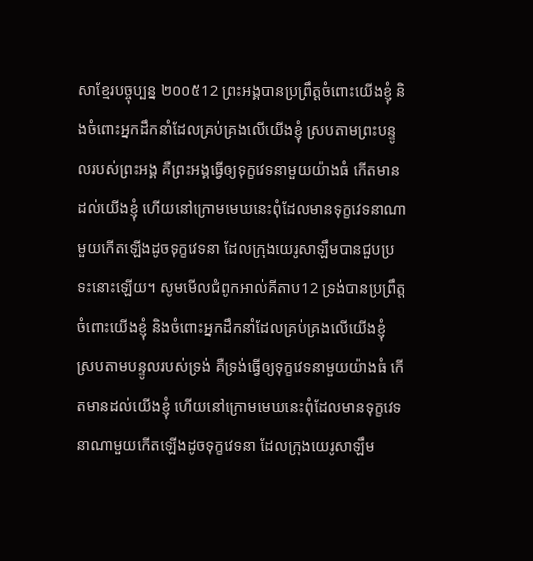សាខ្មែរបច្ចុប្បន្ន ២០០៥12 ព្រះអង្គបានប្រព្រឹត្តចំពោះយើងខ្ញុំ និងចំពោះអ្នកដឹកនាំដែលគ្រប់គ្រងលើយើងខ្ញុំ ស្របតាមព្រះបន្ទូលរបស់ព្រះអង្គ គឺព្រះអង្គធ្វើឲ្យទុក្ខវេទនាមួយយ៉ាងធំ កើតមានដល់យើងខ្ញុំ ហើយនៅក្រោមមេឃនេះពុំដែលមានទុក្ខវេទនាណាមួយកើតឡើងដូចទុក្ខវេទនា ដែលក្រុងយេរូសាឡឹមបានជួបប្រទះនោះឡើយ។ សូមមើលជំពូកអាល់គីតាប12 ទ្រង់បានប្រព្រឹត្តចំពោះយើងខ្ញុំ និងចំពោះអ្នកដឹកនាំដែលគ្រប់គ្រងលើយើងខ្ញុំ ស្របតាមបន្ទូលរបស់ទ្រង់ គឺទ្រង់ធ្វើឲ្យទុក្ខវេទនាមួយយ៉ាងធំ កើតមានដល់យើងខ្ញុំ ហើយនៅក្រោមមេឃនេះពុំដែលមានទុក្ខវេទនាណាមួយកើតឡើងដូចទុក្ខវេទនា ដែលក្រុងយេរូសាឡឹម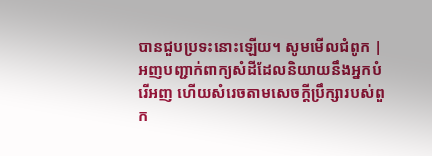បានជួបប្រទះនោះឡើយ។ សូមមើលជំពូក |
អញបញ្ជាក់ពាក្យសំដីដែលនិយាយនឹងអ្នកបំរើអញ ហើយសំរេចតាមសេចក្ដីប្រឹក្សារបស់ពួក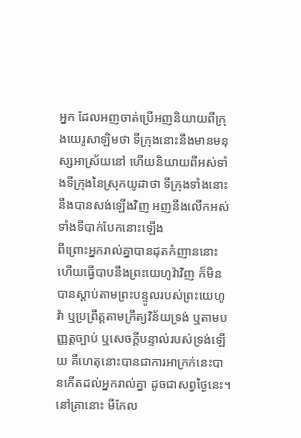អ្នក ដែលអញចាត់ប្រើអញនិយាយពីក្រុងយេរូសាឡិមថា ទីក្រុងនោះនឹងមានមនុស្សអាស្រ័យនៅ ហើយនិយាយពីអស់ទាំងទីក្រុងនៃស្រុកយូដាថា ទីក្រុងទាំងនោះនឹងបានសង់ឡើងវិញ អញនឹងលើកអស់ទាំងទីបាក់បែកនោះឡើង
ពីព្រោះអ្នករាល់គ្នាបានដុតកំញាននោះ ហើយធ្វើបាបនឹងព្រះយេហូវ៉ាវិញ ក៏មិនបានស្តាប់តាមព្រះបន្ទូលរបស់ព្រះយេហូវ៉ា ឬប្រព្រឹត្តតាមក្រឹត្យវិន័យទ្រង់ ឬតាមបញ្ញត្តច្បាប់ ឬសេចក្ដីបន្ទាល់របស់ទ្រង់ឡើយ គឺហេតុនោះបានជាការអាក្រក់នេះបានកើតដល់អ្នករាល់គ្នា ដូចជាសព្វថ្ងៃនេះ។
នៅគ្រានោះ មីកែល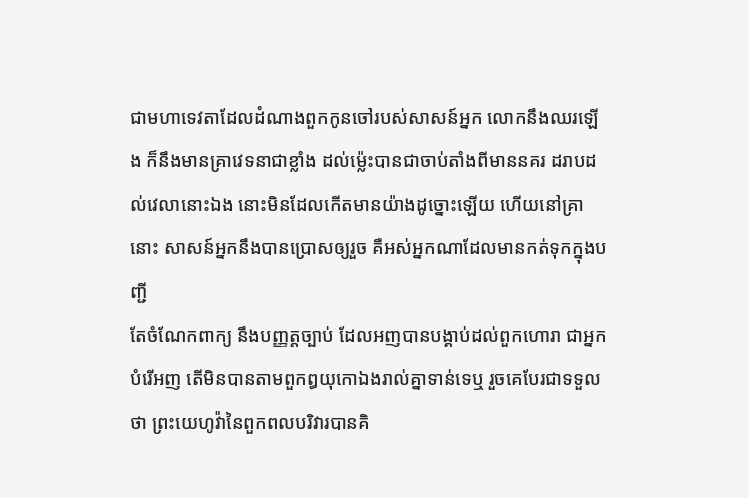ជាមហាទេវតាដែលដំណាងពួកកូនចៅរបស់សាសន៍អ្នក លោកនឹងឈរឡើង ក៏នឹងមានគ្រាវេទនាជាខ្លាំង ដល់ម៉្លេះបានជាចាប់តាំងពីមាននគរ ដរាបដល់វេលានោះឯង នោះមិនដែលកើតមានយ៉ាងដូច្នោះឡើយ ហើយនៅគ្រានោះ សាសន៍អ្នកនឹងបានប្រោសឲ្យរួច គឺអស់អ្នកណាដែលមានកត់ទុកក្នុងបញ្ជី
តែចំណែកពាក្យ នឹងបញ្ញត្តច្បាប់ ដែលអញបានបង្គាប់ដល់ពួកហោរា ជាអ្នកបំរើអញ តើមិនបានតាមពួកឰយុកោឯងរាល់គ្នាទាន់ទេឬ រួចគេបែរជាទទួលថា ព្រះយេហូវ៉ានៃពួកពលបរិវារបានគិ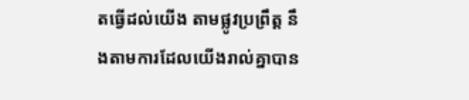តធ្វើដល់យើង តាមផ្លូវប្រព្រឹត្ត នឹងតាមការដែលយើងរាល់គ្នាបាន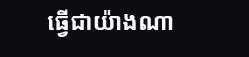ធ្វើជាយ៉ាងណា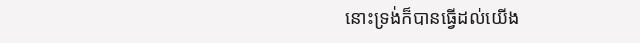នោះទ្រង់ក៏បានធ្វើដល់យើង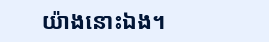យ៉ាងនោះឯង។